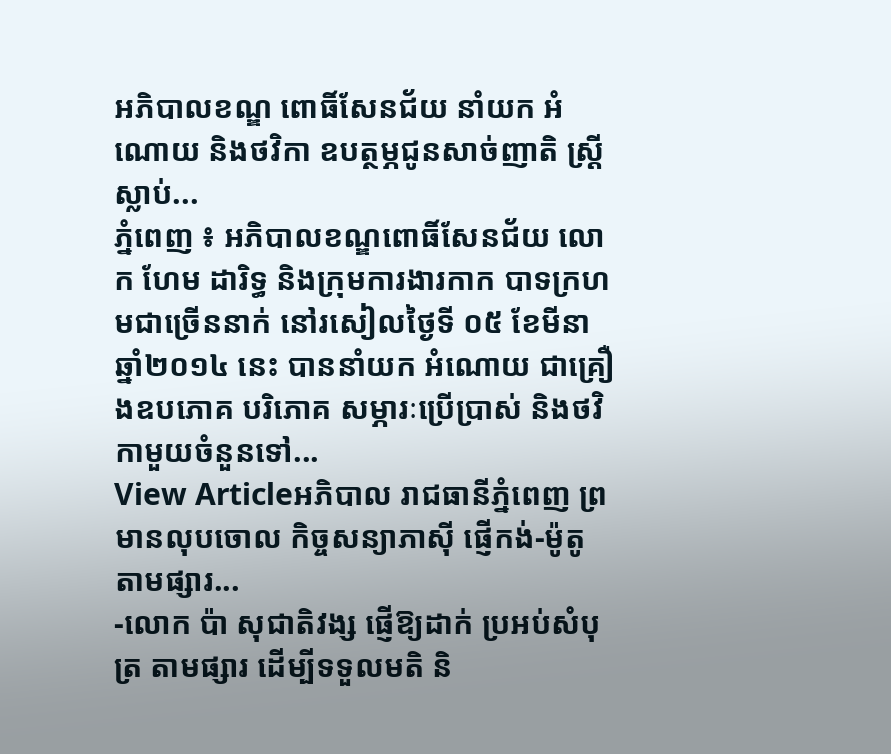អភិបាលខណ្ឌ ពោធិ៍សែនជ័យ នាំយក អំណោយ និងថវិកា ឧបត្ថម្ភជូនសាច់ញាតិ ស្ដ្រីស្លាប់...
ភ្នំពេញ ៖ អភិបាលខណ្ឌពោធិ៍សែនជ័យ លោក ហែម ដារិទ្ធ និងក្រុមការងារកាក បាទក្រហមជាច្រើននាក់ នៅរសៀលថ្ងៃទី ០៥ ខែមីនា ឆ្នាំ២០១៤ នេះ បាននាំយក អំណោយ ជាគ្រឿងឧបភោគ បរិភោគ សម្ភារៈប្រើប្រាស់ និងថវិកាមួយចំនួនទៅ...
View Articleអភិបាល រាជធានីភ្នំពេញ ព្រមានលុបចោល កិច្ចសន្យាភាស៊ី ផ្ញើកង់-ម៉ូតូ តាមផ្សារ...
-លោក ប៉ា សុជាតិវង្ស ផ្ញើឱ្យដាក់ ប្រអប់សំបុត្រ តាមផ្សារ ដើម្បីទទួលមតិ និ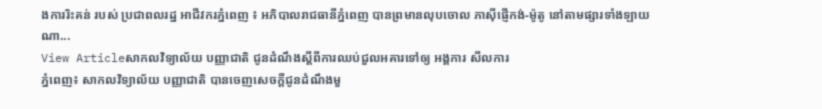ងការរិះគន់ របស់ ប្រជាពលរដ្ឋ អាជីវករភ្នំពេញ ៖ អភិបាលរាជធានីភ្នំពេញ បានព្រមានលុបចោល ភាស៊ីផ្ញើកង់-ម៉ូតូ នៅតាមផ្សារទាំងឡាយណា...
View Articleសាកលវិទ្យាល័យ បញ្ញាជាតិ ជូនដំណឹងស្ដីពីការឈប់ជួលអគារទៅឲ្យ អង្គការ សីលការ
ភ្នំពេញ៖ សាកលវិទ្យាល័យ បញ្ញាជាតិ បានចេញសេចក្ដីជូនដំណឹងមួ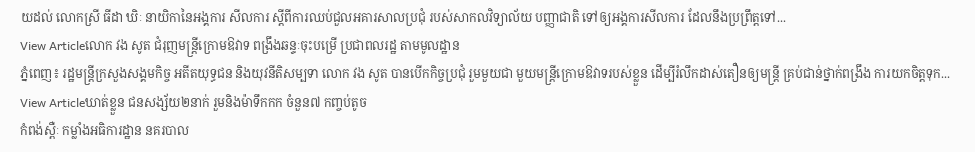យដល់ លោកស្រី ធីដា ឃិៈ នាយិកានៃអង្គការ សីលការ ស្ដីពីការឈប់ជួលអគារសាលប្រជុំ របស់សាកលវិទ្យាល័យ បញ្ញាជាតិ ទៅឲ្យអង្គការសីលការ ដែលនឹងប្រព្រឹត្តទៅ...
View Articleលោក វង សូត ជំរុញមន្រ្តីក្រោមឱវាទ ពង្រឹងឆន្ទៈចុះបម្រើ ប្រជាពលរដ្ឋ តាមមូលដ្ឋាន
ភ្នំពេញ៖ រដ្ឋមន្រ្តីក្រសួងសង្គមកិច្ច អតីតយុទ្ធជន និងយុវនីតិសម្បទា លោក វង សូត បានបើកកិច្ចប្រជុំ រួមមួយជា មួយមន្រ្តីក្រោមឱវាទរបស់ខ្លួន ដើម្បីរំលឹកដាស់តឿនឲ្យមន្រ្តី គ្រប់ជាន់ថ្នាក់ពង្រឹង ការយកចិត្តទុក...
View Articleឃាត់ខ្លួន ជនសង្ស័យ២នាក់ រួមនិងម៉ាទឹកកក ចំនួន៧ កញ្ចប់តូច
កំពង់ស្ពឺៈ កម្លាំងអធិការដ្ឋាន នគរបាល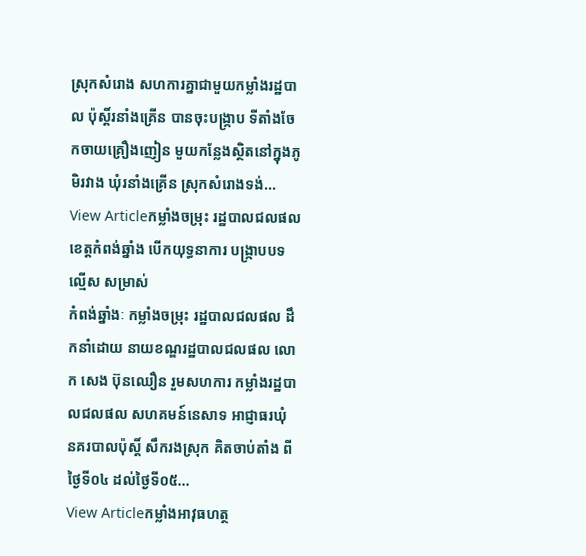ស្រុកសំរោង សហការគ្នាជាមួយកម្លាំងរដ្ឋបាល ប៉ុស្តិ៍រនាំងគ្រើន បានចុះបង្រ្កាប ទីតាំងចែកចាយគ្រឿងញៀន មួយកន្លែងស្ថិតនៅក្នុងភូមិរវាង ឃុំរនាំងគ្រើន ស្រុកសំរោងទង់...
View Articleកម្លាំងចម្រុះ រដ្ឋបាលជលផល ខេត្តកំពង់ឆ្នាំង បើកយុទ្ធនាការ បង្ក្រាបបទល្មើស សម្រាស់
កំពង់ឆ្នាំងៈ កម្លាំងចម្រុះ រដ្ឋបាលជលផល ដឹកនាំដោយ នាយខណ្ឌរដ្ឋបាលជលផល លោក សេង ប៊ុនឈឿន រួមសហការ កម្លាំងរដ្ឋបាលជលផល សហគមន៍នេសាទ អាជ្ញាធរឃុំ នគរបាលប៉ុស្តិ៍ សឹករងស្រុក គិតចាប់តាំង ពីថ្ងៃទី០៤ ដល់ថ្ងៃទី០៥...
View Articleកម្លាំងអាវុធហត្ថ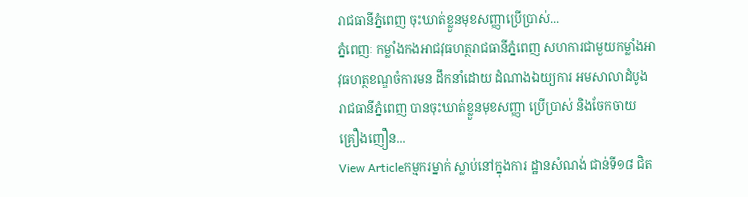រាជធានីភ្នំពេញ ចុះឃាត់ខ្លួនមុខសញ្ញាប្រើប្រាស់...
ភ្នំពេញៈ កម្លាំងកងអាជវុធហត្ថរាជធានីភ្នំពេញ សហការជាមួយកម្លាំងអាវុធហត្ថខណ្ឌចំការមន ដឹកនាំដោយ ដំណាងឯយ្យការ អមសាលាដំបូងរាជធានីភ្នំពេញ បានចុះឃាត់ខ្លួនមុខសញ្ញា ប្រើប្រាស់ និងចែកចាយ គ្រឿងញឿន...
View Articleកម្មករម្នាក់ ស្លាប់នៅក្នុងការ ដ្ឋានសំណង់ ជាន់ទី១៨ ជិត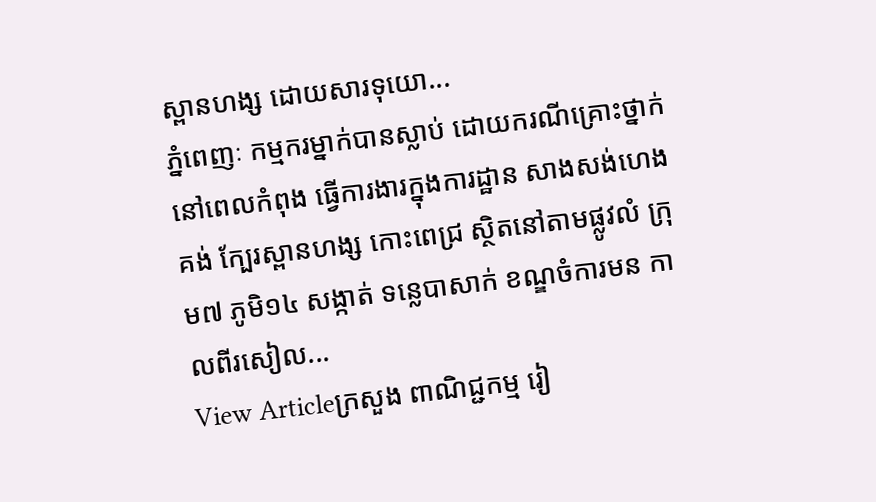ស្ពានហង្ស ដោយសារទុយោ...
ភ្នំពេញៈ កម្មករម្នាក់បានស្លាប់ ដោយករណីគ្រោះថ្នាក់ នៅពេលកំពុង ធ្វើការងារក្នុងការដ្ឋាន សាងសង់ហេងគង់ ក្បែរស្ពានហង្ស កោះពេជ្រ ស្ថិតនៅតាមផ្លូវលំ ក្រុម៧ ភូមិ១៤ សង្កាត់ ទន្លេបាសាក់ ខណ្ឌចំការមន កាលពីរសៀល...
View Articleក្រសួង ពាណិជ្ជកម្ម រៀ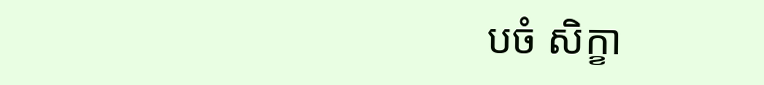បចំ សិក្ខា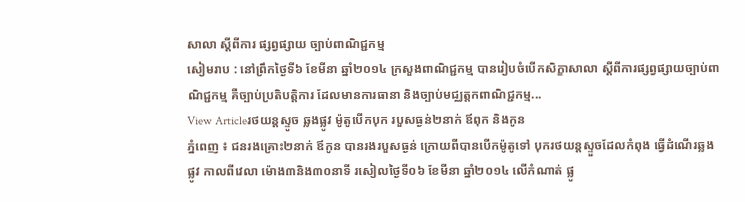សាលា ស្ដីពីការ ផ្សព្វផ្សាយ ច្បាប់ពាណិជ្ជកម្ម
សៀមរាប : នៅព្រឹកថ្ងៃទី៦ ខែមីនា ឆ្នាំ២០១៤ ក្រសួងពាណិជ្ជកម្ម បានរៀបចំបើកសិក្ខាសាលា ស្ដីពីការផ្សព្វផ្សាយច្បាប់ពាណិជ្ជកម្ម គឺច្បាប់ប្រតិបត្តិការ ដែលមានការធានា និងច្បាប់មជ្ឈត្តកពាណិជ្ជកម្ម...
View Articleរថយន្តស្ទូច ឆ្លងផ្លូវ ម៉ូតូបើកបុក របួសធ្ងន់២នាក់ ឪពុក និងកូន
ភ្នំពេញ ៖ ជនរងគ្រោះ២នាក់ ឪកូន បានរងរបួសធ្ងន់ ក្រោយពីបានបើកម៉ូតូទៅ បុករថយន្តស្ទួចដែលកំពុង ធ្វើដំណើរឆ្លងផ្លូវ កាលពីវេលា ម៉ោង៣និង៣០នាទី រសៀលថ្ងៃទី០៦ ខែមីនា ឆ្នាំ២០១៤ លើកំណាត់ ផ្លូ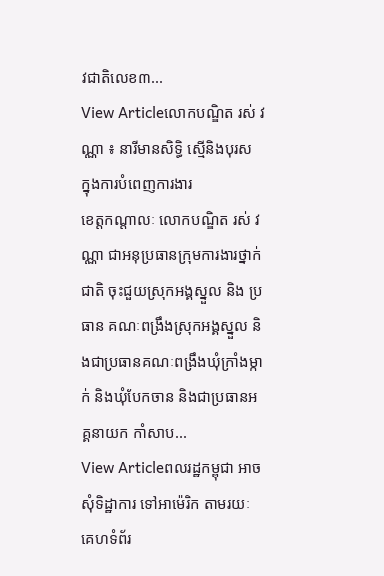វជាតិលេខ៣...
View Articleលោកបណ្ឌិត រស់ វណ្ណា ៖ នារីមានសិទ្ធិ ស្មើនិងបុរស ក្នុងការបំពេញការងារ
ខេត្តកណ្តាលៈ លោកបណ្ឌិត រស់ វណ្ណា ជាអនុប្រធានក្រុមការងារថ្នាក់ជាតិ ចុះជួយស្រុកអង្គស្នួល និង ប្រធាន គណៈពង្រឹងស្រុកអង្គស្នួល និងជាប្រធានគណៈពង្រឹងឃុំក្រាំងម្កាក់ និងឃុំបែកចាន និងជាប្រធានអគ្គនាយក កាំសាប...
View Articleពលរដ្ឋកម្ពុជា អាចសុំទិដ្ឋាការ ទៅអាម៉េរិក តាមរយៈ គេហទំព័រ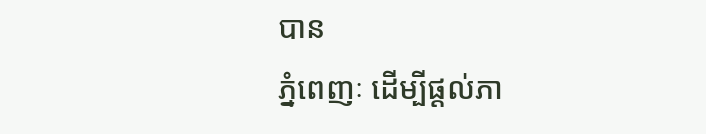បាន
ភ្នំពេញៈ ដើម្បីផ្តល់ភា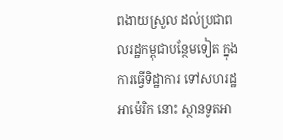ពងាយស្រួល ដល់ប្រជាពលរដ្ឋកម្ពុជាបន្ថែមទៀត ក្នុងការធ្វើទិដ្ឋាការ ទៅសហរដ្ឋអាម៉េរិក នោះ ស្ថានទូតអា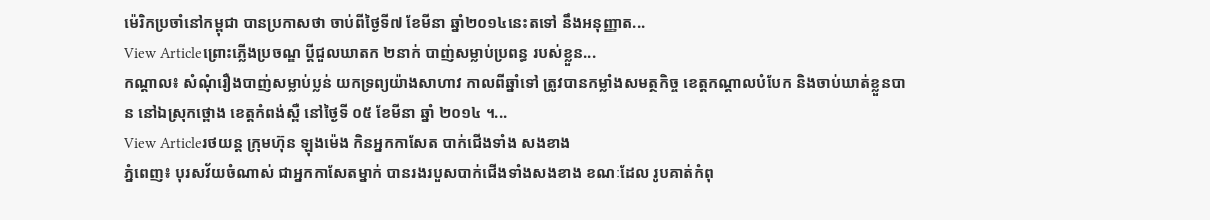ម៉េរិកប្រចាំនៅកម្ពុជា បានប្រកាសថា ចាប់ពីថ្ងៃទី៧ ខែមីនា ឆ្នាំ២០១៤នេះតទៅ នឹងអនុញ្ញាត...
View Articleព្រោះភ្លើងប្រចណ្ឌ ប្តីជួលឃាតក ២នាក់ បាញ់សម្លាប់ប្រពន្ធ របស់ខ្លួន...
កណ្ដាល៖ សំណុំរឿងបាញ់សម្លាប់ប្លន់ យកទ្រព្យយ៉ាងសាហាវ កាលពីឆ្នាំទៅ ត្រូវបានកម្លាំងសមត្ថកិច្ច ខេត្តកណ្តាលបំបែក និងចាប់ឃាត់ខ្លួនបាន នៅឯស្រុកថ្ពោង ខេត្តកំពង់ស្ពឺ នៅថ្ងៃទី ០៥ ខែមីនា ឆ្នាំ ២០១៤ ។...
View Articleរថយន្ត ក្រុមហ៊ុន ឡុងម៉េង កិនអ្នកកាសែត បាក់ជើងទាំង សងខាង
ភ្នំពេញ៖ បុរសវ័យចំណាស់ ជាអ្នកកាសែតម្នាក់ បានរងរបួសបាក់ជើងទាំងសងខាង ខណៈដែល រូបគាត់កំពុ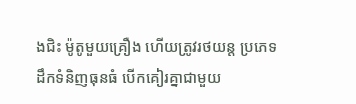ងជិះ ម៉ូតូមួយគ្រឿង ហើយត្រូវរថយន្ត ប្រភេទដឹកទំនិញធុនធំ បើកគៀរគ្នាជាមួយ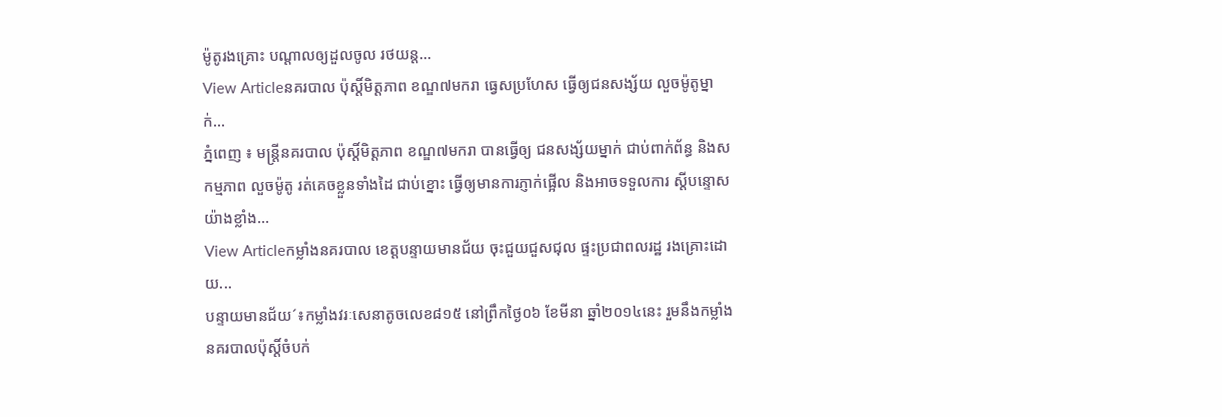ម៉ូតូរងគ្រោះ បណ្តាលឲ្យដួលចូល រថយន្ត...
View Articleនគរបាល ប៉ុស្តិ៍មិត្តភាព ខណ្ឌ៧មករា ធ្វេសប្រហែស ធ្វើឲ្យជនសង្ស័យ លួចម៉ូតូម្នាក់...
ភ្នំពេញ ៖ មន្រ្តីនគរបាល ប៉ុស្តិ៍មិត្តភាព ខណ្ឌ៧មករា បានធ្វើឲ្យ ជនសង្ស័យម្នាក់ ជាប់ពាក់ព័ន្ធ និងសកម្មភាព លួចម៉ូតូ រត់គេចខ្លួនទាំងដៃ ជាប់ខ្នោះ ធ្វើឲ្យមានការភ្ញាក់ផ្អើល និងអាចទទួលការ ស្តីបន្ទោសយ៉ាងខ្លាំង...
View Articleកម្លាំងនគរបាល ខេត្តបន្ទាយមានជ័យ ចុះជួយជួសជុល ផ្ទះប្រជាពលរដ្ឋ រងគ្រោះដោយ...
បន្ទាយមានជ័យ´៖កម្លាំងវរៈសេនាតូចលេខ៨១៥ នៅព្រឹកថ្ងៃ០៦ ខែមីនា ឆ្នាំ២០១៤នេះ រួមនឹងកម្លាំង នគរបាលប៉ុស្តិ៍ចំបក់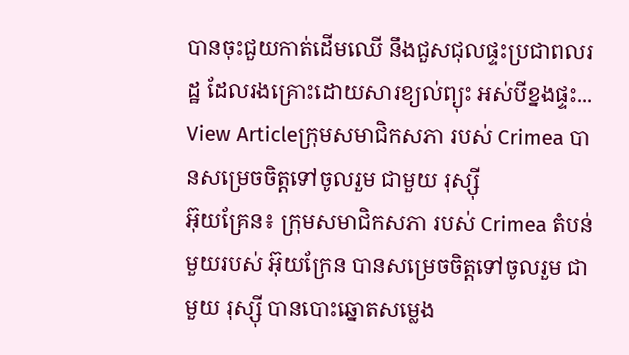បានចុះជួយកាត់ដើមឈើ នឹងជួសជុលផ្ទះប្រជាពលរដ្ឋ ដែលរងគ្រោះដោយសារខ្យល់ព្យុះ អស់បីខ្នងផ្ទះ...
View Articleក្រុមសមាជិកសភា របស់ Crimea បានសម្រេចចិត្តទៅចូលរួម ជាមួយ រុស្ស៊ី
អ៊ុយគ្រែន៖ ក្រុមសមាជិកសភា របស់ Crimea តំបន់មួយរបស់ អ៊ុយក្រែន បានសម្រេចចិត្តទៅចូលរួម ជាមួយ រុស្ស៊ី បានបោះឆ្នោតសម្លេង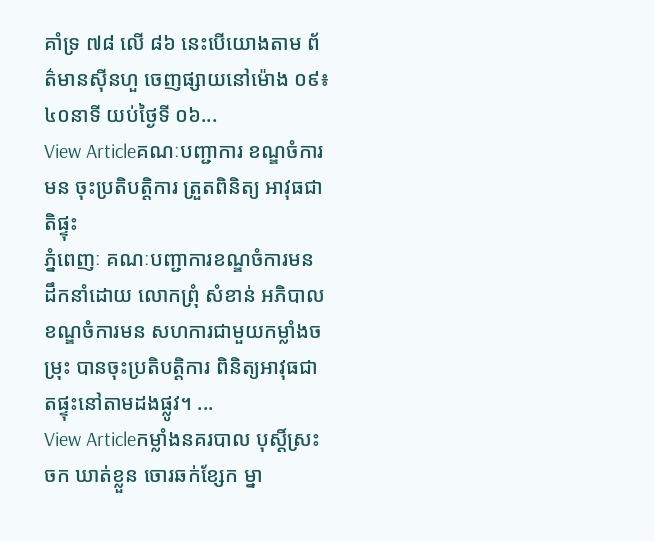គាំទ្រ ៧៨ លើ ៨៦ នេះបើយោងតាម ព័ត៌មានស៊ីនហួ ចេញផ្សាយនៅម៉ោង ០៩៖៤០នាទី យប់ថ្ងៃទី ០៦...
View Articleគណៈបញ្ជាការ ខណ្ឌចំការមន ចុះប្រតិបត្តិការ ត្រួតពិនិត្យ អាវុធជាតិផ្ទុះ
ភ្នំពេញៈ គណៈបញ្ជាការខណ្ឌចំការមន ដឹកនាំដោយ លោកព្រុំ សំខាន់ អភិបាលខណ្ឌចំការមន សហការជាមួយកម្លាំងចម្រុះ បានចុះប្រតិបត្តិការ ពិនិត្យអាវុធជាតផ្ទុះនៅតាមដងផ្លូវ។ ...
View Articleកម្លាំងនគរបាល បុស្តិ៍ស្រះចក ឃាត់ខ្លួន ចោរឆក់ខ្សែក ម្នា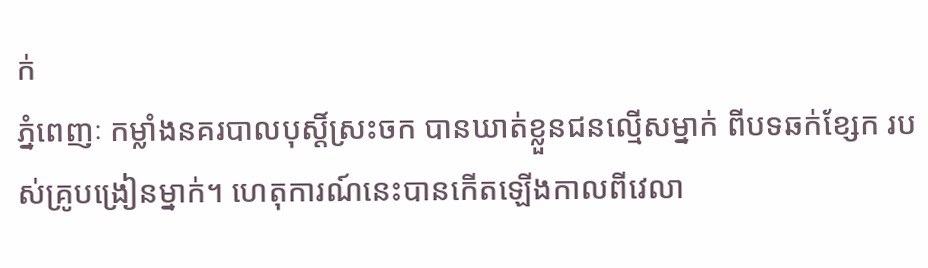ក់
ភ្នំពេញៈ កម្លាំងនគរបាលបុស្តិ៍ស្រះចក បានឃាត់ខ្លួនជនល្មើសម្នាក់ ពីបទឆក់ខ្សែក របស់គ្រូបង្រៀនម្នាក់។ ហេតុការណ៍នេះបានកើតឡើងកាលពីវេលា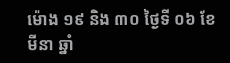ម៉ោង ១៩ និង ៣០ ថ្ងៃទី ០៦ ខែមីនា ឆ្នាំ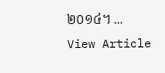២០១៤។ ...
View Article